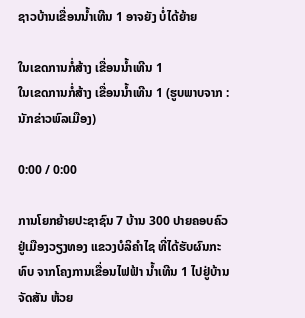ຊາວບ້ານເຂື່ອນນ້ຳເທີນ 1 ອາຈຍັງ ບໍ່ໄດ້ຍ້າຍ

ໃນເຂດການກໍ່ສ້າງ ເຂື່ອນນໍ້າເທີນ 1
ໃນເຂດການກໍ່ສ້າງ ເຂື່ອນນໍ້າເທີນ 1 (ຮູບພາບຈາກ : ນັກຂ່າວພົລເມືອງ)

0:00 / 0:00

ການໂຍກຍ້າຍປະຊາຊົນ 7 ບ້ານ 300 ປາຍຄອບຄົວ ຢູ່ເມືອງວຽງທອງ ແຂວງບໍລິຄຳໄຊ ທີ່ໄດ້ຮັບຜົນກະທົບ ຈາກໂຄງການເຂື່ອນໄຟຟ້າ ນ້ຳເທີນ 1 ໄປຢູ່ບ້ານຈັດສັນ ຫ້ວຍ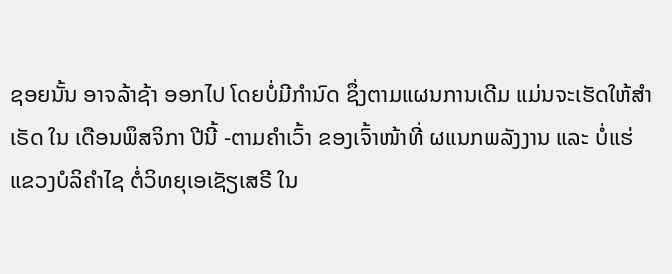ຊອຍນັ້ນ ອາຈລ້າຊ້າ ອອກໄປ ໂດຍບໍ່ມີກຳນົດ ຊຶ່ງຕາມແຜນການເດີມ ແມ່ນຈະເຮັດໃຫ້ສຳເຣັດ ໃນ ເດືອນພຶສຈິກາ ປີນີ້ -ຕາມຄຳເວົ້າ ຂອງເຈົ້າໜ້າທີ່ ຜແນກພລັງງານ ແລະ ບໍ່ແຮ່ ແຂວງບໍລິຄຳໄຊ ຕໍ່ວິທຍຸເອເຊັຽເສຣີ ໃນ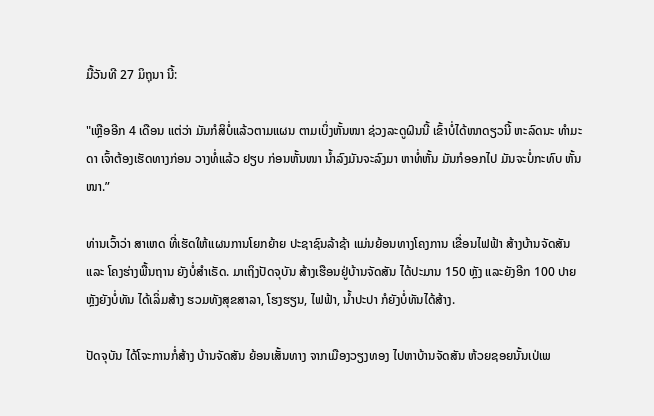ມື້ວັນທີ 27 ມິຖຸນາ ນີ້:

"ເຫຼືອອີກ 4 ເດືອນ ແຕ່ວ່າ ມັນກໍສິບໍ່ແລ້ວຕາມແຜນ ຕາມເບິ່ງຫັ້ນໜາ ຊ່ວງລະດູຝົນນີ້ ເຂົ້າບໍ່ໄດ້ໜາດຽວນີ້ ຫະລົດນະ ທຳມະດາ ເຈົ້າຕ້ອງເຮັດທາງກ່ອນ ວາງທໍ່ແລ້ວ ຢຽບ ກ່ອນຫັ້ນໜາ ນ້ຳລົງມັນຈະລົງມາ ຫາທໍ່ຫັ້ນ ມັນກໍອອກໄປ ມັນຈະບໍ່ກະທົບ ຫັ້ນໜາ.”

ທ່ານເວົ້າວ່າ ສາເຫດ ທີ່ເຮັດໃຫ້ແຜນການໂຍກຍ້າຍ ປະຊາຊົນລ້າຊ້າ ແມ່ນຍ້ອນທາງໂຄງການ ເຂື່ອນໄຟຟ້າ ສ້າງບ້ານຈັດສັນ ແລະ ໂຄງຮ່າງພື້ນຖານ ຍັງບໍ່ສຳເຣັດ. ມາເຖິງປັດຈຸບັນ ສ້າງເຮືອນຢູ່ບ້ານຈັດສັນ ໄດ້ປະມານ 150 ຫຼັງ ແລະຍັງອີກ 100 ປາຍຫຼັງຍັງບໍ່ທັນ ໄດ້ເລິ່ມສ້າງ ຮວມທັງສຸຂສາລາ, ໂຮງຮຽນ, ໄຟຟ້າ, ນ້ຳປະປາ ກໍຍັງບໍ່ທັນໄດ້ສ້າງ.

ປັດຈຸບັນ ໄດ້ໂຈະການກໍ່ສ້າງ ບ້ານຈັດສັນ ຍ້ອນເສັ້ນທາງ ຈາກເມືອງວຽງທອງ ໄປຫາບ້ານຈັດສັນ ຫ້ວຍຊອຍນັ້ນເປ່ເພ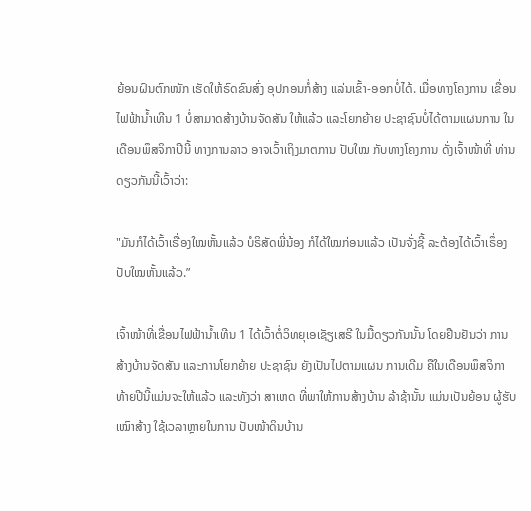ຍ້ອນຝົນຕົກໜັກ ເຮັດໃຫ້ຣົດຂົນສົ່ງ ອຸປກອນກໍ່ສ້າງ ແລ່ນເຂົ້າ-ອອກບໍ່ໄດ້. ເມື່ອທາງໂຄງການ ເຂື່ອນໄຟຟ້ານ້ຳເທີນ 1 ບໍ່ສາມາດສ້າງບ້ານຈັດສັນ ໃຫ້ແລ້ວ ແລະໂຍກຍ້າຍ ປະຊາຊົນບໍ່ໄດ້ຕາມແຜນການ ໃນເດືອນພຶສຈິກາປີນີ້ ທາງການລາວ ອາຈເວົ້າເຖິງມາຕການ ປັບໃໝ ກັບທາງໂຄງການ ດັ່ງເຈົ້າໜ້າທີ່ ທ່ານດຽວກັນນີ້ເວົ້າວ່າ:

"ມັນກໍໄດ້ເວົ້າເຣື່ອງໃໝຫັ້ນແລ້ວ ບໍຣິສັດພີ່ນ້ອງ ກໍໄດ້ໃໝກ່ອນແລ້ວ ເປັນຈັ່ງຊີ້ ລະຕ້ອງໄດ້ເວົ້າເຣຶ່ອງປັບໃໝຫັ້ນແລ້ວ.”

ເຈົ້າໜ້າທີ່ເຂື່ອນໄຟຟ້ານ້ຳເທີນ 1 ໄດ້ເວົ້າຕໍ່ວິທຍຸເອເຊັຽເສຣີ ໃນມື້ດຽວກັນນັ້ນ ໂດຍຢືນຢັນວ່າ ການສ້າງບ້ານຈັດສັນ ແລະການໂຍກຍ້າຍ ປະຊາຊົນ ຍັງເປັນໄປຕາມແຜນ ການເດີມ ຄືໃນເດືອນພຶສຈິກາ ທ້າຍປີນີ້ແມ່ນຈະໃຫ້ແລ້ວ ແລະທັງວ່າ ສາເຫດ ທີ່ພາໃຫ້ການສ້າງບ້ານ ລ້າຊ້ານັ້ນ ແມ່ນເປັນຍ້ອນ ຜູ້ຮັບເໝົາສ້າງ ໃຊ້ເວລາຫຼາຍໃນການ ປັບໜ້າດິນບ້ານ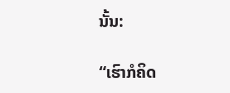ນັ້ນ:

“ເຮົາກໍຄິດ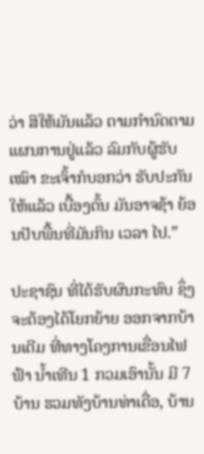ວ່າ ສິໃຫ້ມັນແລ້ວ ຕາມກຳນົດຕາມແຜນການຢູ່ແລ້ວ ລົມກັບຜູ້ຮັບເໝົາ ຂະເຈົ້າກໍບອກວ່າ ຮັບປະກັນໃຫ້ແລ້ວ ເບື້ອງຕົ້ນ ມັນອາຈຊ້າ ຍ້ອນປັບພື້ນທີ່ມັນກິນ ເວລາ ໄປ.”

ປະຊາຊົນ ທີ່ໄດ້ຮັບຜົນກະທົບ ຊຶ່ງຈະຕ້ອງໄດ້ໂຍກຍ້າຍ ອອກຈາກບ້ານເດີມ ທີ່ທາງໂຄງການເຂື່ອນໄຟຟ້າ ນ້ຳເທີນ 1 ກວມເອົານັ້ນ ມີ 7 ບ້ານ ຮວມທັງບ້ານທ່າເດື່ອ, ບ້ານ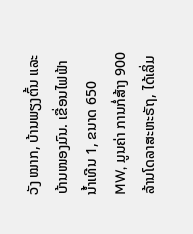ວັງ ໝາກ, ບ້ານພຽງຕົ້ນ ແລະບ້ານໜອງມົນ. ເຂື່ອນໄຟຟ້ານ້ຳເທີນ 1, ຂນາດ 650 MW, ມູນຄ່າ ການກໍ່ສ້າງ 900 ລ້ານໂດລາສະຫະຣັຖ, ໄດ້ເລິ່ມ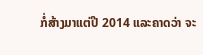ກໍ່ສ້າງມາແຕ່ປີ 2014 ແລະຄາດວ່າ ຈະ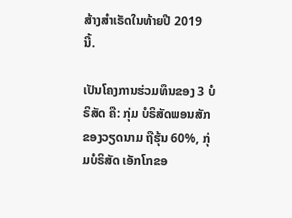ສ້າງສໍາເຣັດໃນທ້າຍປີ 2019 ນີ້.

ເປັນໂຄງການຮ່ວມທຶນຂອງ 3 ບໍຣິສັດ ຄື: ກຸ່ມ ບໍຣິສັດພອນສັກ ຂອງວຽດນາມ ຖືຮຸ້ນ 60%, ກຸ່ມບໍຣິສັດ ເອັກໂກຂອ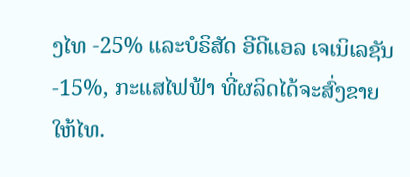ງໄທ -25% ແລະບໍຣິສັດ ອີດີແອລ ເຈເນິເລຊັນ -15%, ກະແສໄຟຟ້າ ທີ່ຜລິດໄດ້ຈະສົ່ງຂາຍໃຫ້ໄທ.